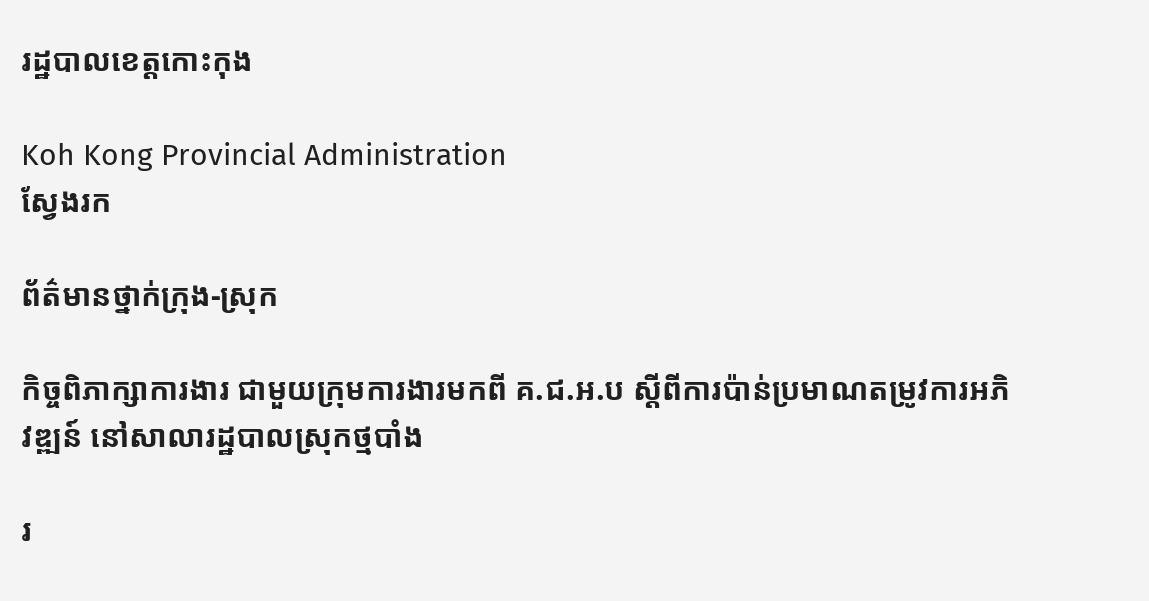រដ្ឋបាលខេត្តកោះកុង

Koh Kong Provincial Administration
ស្វែងរក

ព័ត៌មានថ្នាក់ក្រុង-ស្រុក

កិច្ចពិភាក្សាការងារ ជាមួយក្រុមការងារមកពី គ.ជ.អ.ប ស្តីពីការប៉ាន់ប្រមាណតម្រូវការអភិវឌ្ឍន៍ នៅសាលារដ្ឋបាលស្រុកថ្មបាំង

រ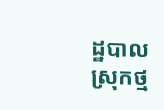ដ្ឋបាលស្រុកថ្ម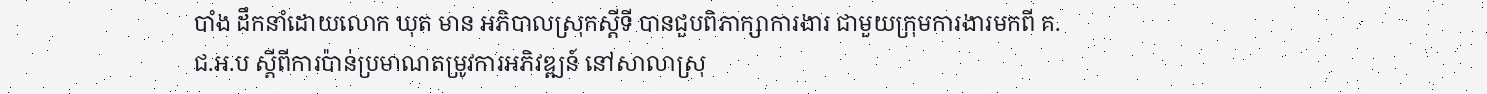បាំង ដឹកនាំដោយលោក ឃុត មាន អភិបាលស្រុកស្តីទី បានជួបពិភាក្សាការងារ ជាមួយក្រុមការងារមកពី គ.ជ.អ.ប ស្តីពីការប៉ាន់ប្រមាណតម្រូវការអភិវឌ្ឍន៍ នៅសាលាស្រុ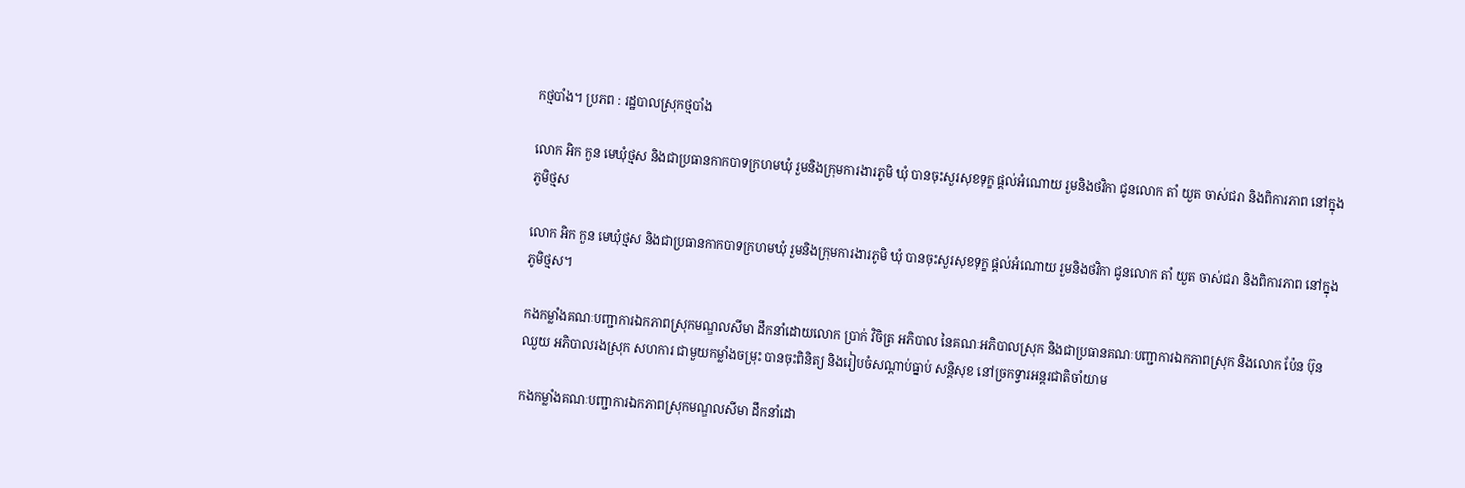កថ្មបាំង។ ប្រភព : រដ្ឋបាលស្រុកថ្មបាំង

លោក អិក កួន មេឃុំថ្មស និងជាប្រធានកាកបាទក្រហមឃុំ រួមនិងក្រុមការងារភូមិ ឃុំ បានចុះសួរសុខទុក្ខ ផ្តល់អំណោយ រួមនិងថវិកា ជូនលោក តាំ យួត ចាស់ជរា និងពិការភាព នៅក្នុងភូមិថ្មស

លោក អិក កួន មេឃុំថ្មស និងជាប្រធានកាកបាទក្រហមឃុំ រួមនិងក្រុមការងារភូមិ ឃុំ បានចុះសួរសុខទុក្ខ ផ្តល់អំណោយ រួមនិងថវិកា ជូនលោក តាំ យួត ចាស់ជរា និងពិការភាព នៅក្នុងភូមិថ្មស។

កងកម្លាំងគណៈបញ្ជាការឯកភាពស្រុកមណ្ឌលសីមា ដឹកនាំដោយលោក ប្រាក់ វិចិត្រ អភិបាល នៃគណៈអភិបាលស្រុក និងជាប្រធានគណៈបញ្ជាការឯកភាពស្រុក និងលោក ប៉ែន ប៊ុនឈួយ អភិបាលរងស្រុក សហការ ជាមួយកម្លាំងចម្រុះ បានចុះពិនិត្យ និងរៀបចំសណ្ដាប់ធ្នាប់ សន្តិសុខ នៅច្រកទ្វារអន្តរជាតិចាំយាម

កងកម្លាំងគណៈបញ្ជាការឯកភាពស្រុកមណ្ឌលសីមា ដឹកនាំដោ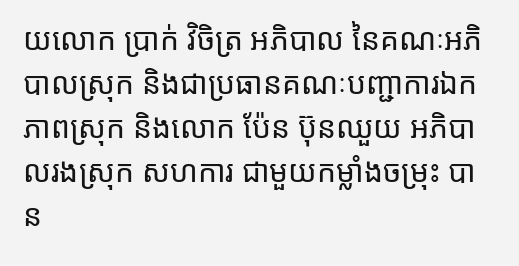យលោក ប្រាក់ វិចិត្រ អភិបាល នៃគណៈអភិបាលស្រុក និងជាប្រធានគណៈបញ្ជាការឯកភាពស្រុក និងលោក ប៉ែន ប៊ុនឈួយ អភិបាលរងស្រុក សហការ ជាមួយកម្លាំងចម្រុះ បាន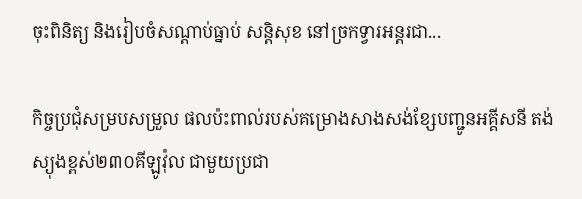ចុះពិនិត្យ និងរៀបចំសណ្ដាប់ធ្នាប់ សន្តិសុខ នៅច្រកទ្វារអន្តរជា...

កិច្ចប្រជុំសម្របសម្រួល ផលប៉ះពាល់របស់គម្រោងសាងសង់ខ្សែបញ្ជូនអគ្គីសនី តង់ស្យុងខ្ពស់២៣០គីឡូវ៉ុល ជាមួយប្រជា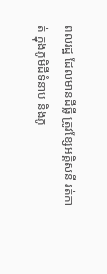ពលរដ្ឋ ដែលមានដីធ្លី ត្រូវខ្សែអគ្គិសនី រត់កាត់ ក្នុងភូមិដីទំនាប និងភូ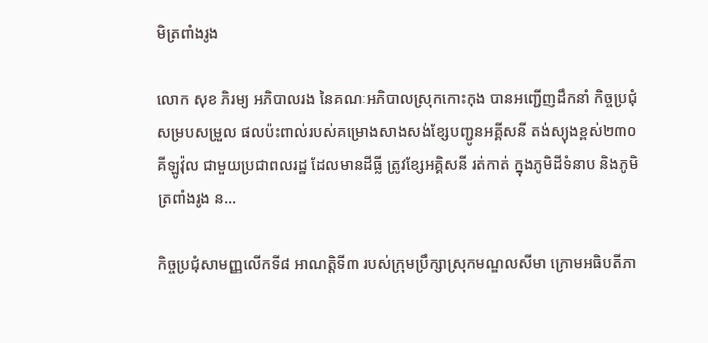មិត្រពាំងរូង

លោក សុខ ភិរម្យ អភិបាលរង នៃគណៈអភិបាលស្រុកកោះកុង បានអញ្ជើញដឹកនាំ កិច្ចប្រជុំសម្របសម្រួល ផលប៉ះពាល់របស់គម្រោងសាងសង់ខ្សែបញ្ជូនអគ្គីសនី តង់ស្យុងខ្ពស់២៣០គីឡូវ៉ុល ជាមួយប្រជាពលរដ្ឋ ដែលមានដីធ្លី ត្រូវខ្សែអគ្គិសនី រត់កាត់ ក្នុងភូមិដីទំនាប និងភូមិត្រពាំងរូង ន...

កិច្ចប្រជុំសាមញ្ញលើកទី៨ អាណត្តិទី៣ របស់ក្រុមប្រឹក្សាស្រុកមណ្ឌលសីមា ក្រោមអធិបតីភា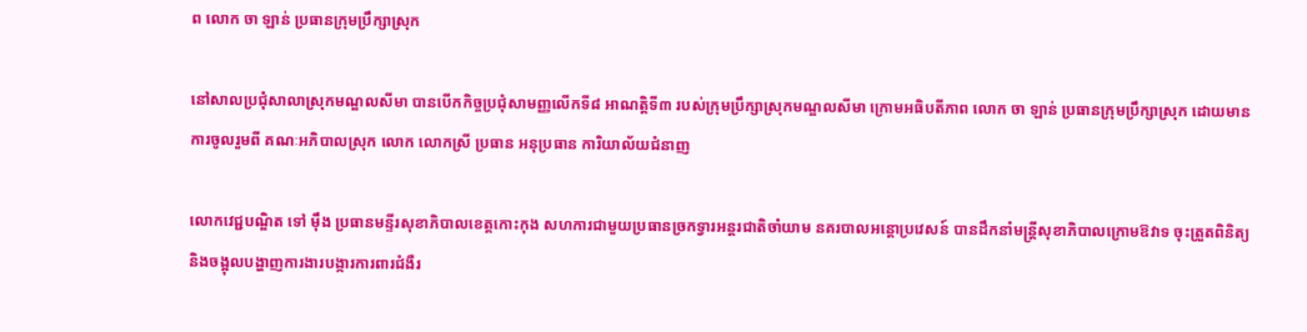ព លោក ចា ឡាន់ ប្រធានក្រុមប្រឹក្សាស្រុក

នៅសាលប្រជុំសាលាស្រុកមណ្ឌលសីមា បានបើកកិច្ចប្រជុំសាមញ្ញលើកទី៨ អាណត្តិទី៣ របស់ក្រុមប្រឹក្សាស្រុកមណ្ឌលសីមា ក្រោមអធិបតីភាព លោក ចា ឡាន់ ប្រធានក្រុមប្រឹក្សាស្រុក ដោយមានការចូលរួមពី គណៈអភិបាលស្រុក លោក លោកស្រី ប្រធាន អនុប្រធាន ការិយាល័យជំនាញ

លោកវេជ្ជបណ្ឌិត ទៅ ម៉ឹង ប្រធានមន្ទីរសុខាភិបាលខេត្តកោះកុង សហការជាមួយប្រធានច្រកទ្វារអន្តរជាតិចាំយាម នគរបាលអន្តោប្រវេសន៍ បានដឹកនាំមន្ត្រីសុខាភិបាលក្រោមឱវាទ ចុះត្រួតពិនិត្យ និងចង្អុលបង្ហាញការងារបង្ការការពារជំងឺរ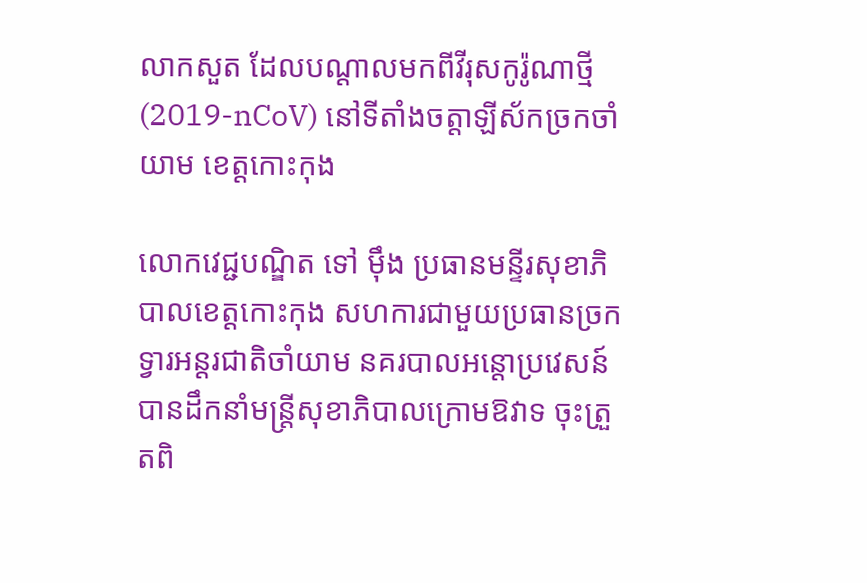លាកសួត ដែលបណ្ដាលមកពីវីរុសកូរ៉ូណាថ្មី (2019-nCoV) នៅទីតាំងចត្តាឡីស័កច្រកចាំយាម ខេត្តកោះកុង

លោកវេជ្ជបណ្ឌិត ទៅ ម៉ឹង ប្រធានមន្ទីរសុខាភិបាលខេត្តកោះកុង សហការជាមួយប្រធានច្រកទ្វារអន្តរជាតិចាំយាម នគរបាលអន្តោប្រវេសន៍ បានដឹកនាំមន្ត្រីសុខាភិបាលក្រោមឱវាទ ចុះត្រួតពិ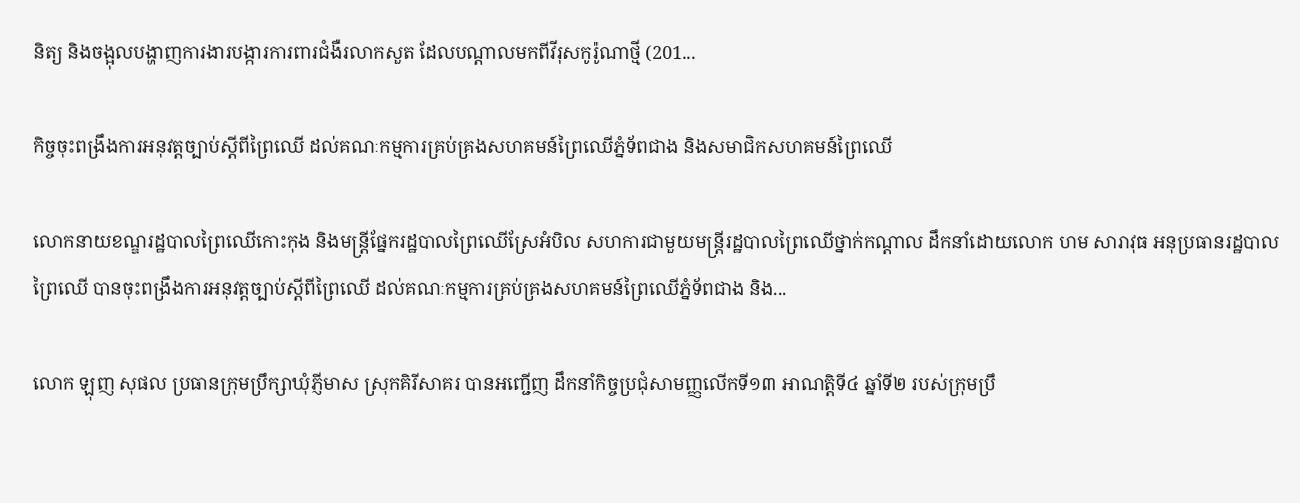និត្យ និងចង្អុលបង្ហាញការងារបង្ការការពារជំងឺរលាកសួត ដែលបណ្ដាលមកពីវីរុសកូរ៉ូណាថ្មី (201...

កិច្ចចុះពង្រឹងការអនុវត្តច្បាប់ស្ដីពីព្រៃឈើ ដល់គណៈកម្មការគ្រប់គ្រងសហគមន៍ព្រៃឈើភ្នំទ័ពជាង និងសមាជិកសហគមន៍ព្រៃឈើ

លោកនាយខណ្ឌរដ្ឋបាលព្រៃឈើកោះកុង និងមន្ត្រីផ្នែករដ្ឋបាលព្រៃឈើស្រែអំបិល សហការជាមួយមន្ត្រីរដ្ឋបាលព្រៃឈើថ្នាក់កណ្ដាល ដឹកនាំដោយលោក ហម សារាវុធ អនុប្រធានរដ្ឋបាលព្រៃឈើ បានចុះពង្រឹងការអនុវត្តច្បាប់ស្ដីពីព្រៃឈើ ដល់គណៈកម្មការគ្រប់គ្រងសហគមន៍ព្រៃឈើភ្នំទ័ពជាង និង...

លោក ឡុញ សុផល ប្រធានក្រុមប្រឹក្សាឃុំភ្ញីមាស ស្រុកគិរីសាគរ បានអញ្ជើញ ដឹកនាំកិច្ចប្រជុំសាមញ្ញលើកទី១៣ អាណត្តិទី៤ ឆ្នាំទី២ របស់ក្រុមប្រឹ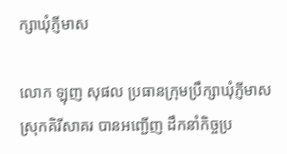ក្សាឃុំភ្ញីមាស

លោក ឡុញ សុផល ប្រធានក្រុមប្រឹក្សាឃុំភ្ញីមាស ស្រុកគិរីសាគរ បានអញ្ជើញ ដឹកនាំកិច្ចប្រ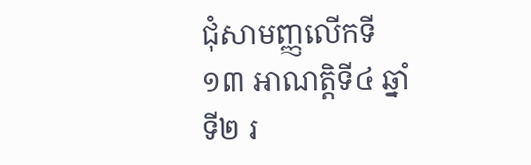ជុំសាមញ្ញលើកទី១៣ អាណត្តិទី៤ ឆ្នាំទី២ រ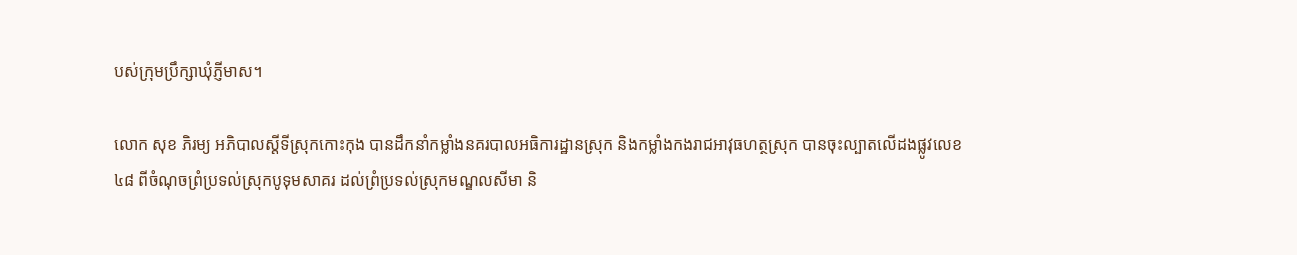បស់ក្រុមប្រឹក្សាឃុំភ្ញីមាស។

លោក សុខ ភិរម្យ អភិបាលស្ដីទីស្រុកកោះកុង បានដឹកនាំកម្លាំងនគរបាលអធិការដ្ឋានស្រុក និងកម្លាំងកងរាជអាវុធហត្ថស្រុក បានចុះល្បាតលើដងផ្លូវលេខ ៤៨ ពីចំណុចព្រំប្រទល់ស្រុកបូទុមសាគរ ដល់ព្រំប្រទល់ស្រុកមណ្ឌលសីមា និ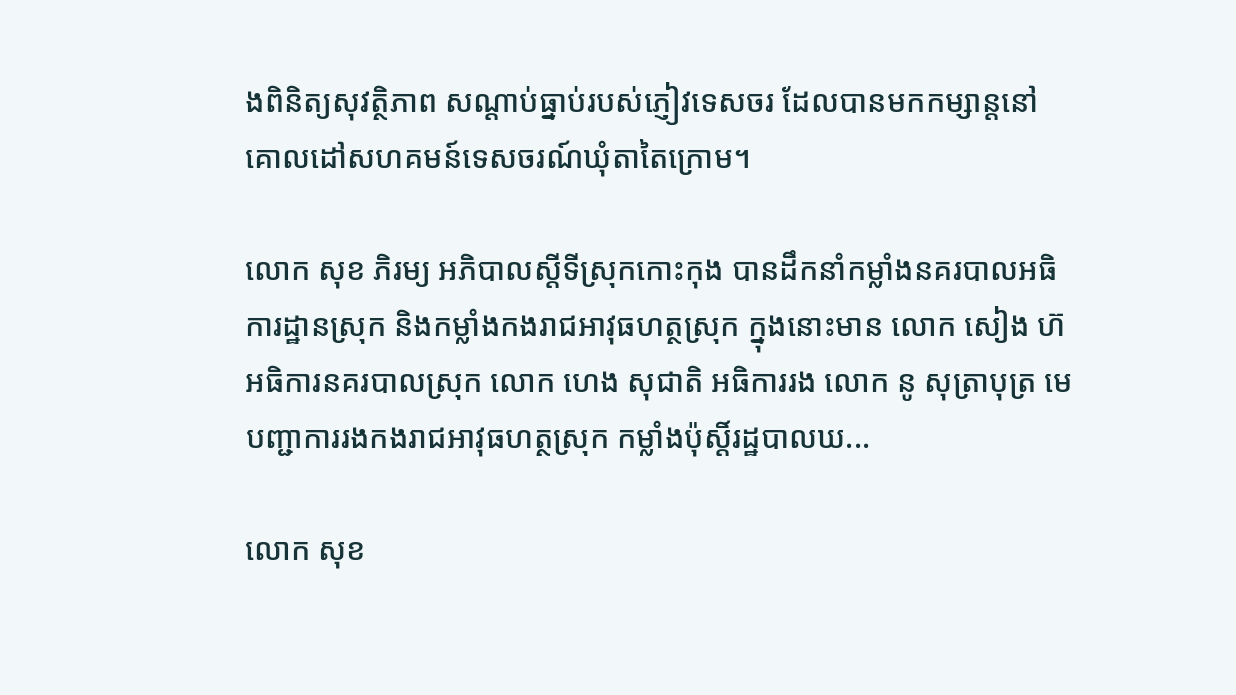ងពិនិត្យសុវត្ថិភាព សណ្ដាប់ធ្នាប់របស់ភ្ញៀវទេសចរ ដែលបានមកកម្សាន្តនៅគោលដៅសហគមន៍ទេសចរណ៍ឃុំតាតៃក្រោម។

លោក សុខ ភិរម្យ អភិបាលស្ដីទីស្រុកកោះកុង បានដឹកនាំកម្លាំងនគរបាលអធិការដ្ឋានស្រុក និងកម្លាំងកងរាជអាវុធហត្ថស្រុក ក្នុងនោះមាន លោក សៀង ហ៊ អធិការនគរបាលស្រុក លោក ហេង សុជាតិ អធិការរង លោក នូ សុត្រាបុត្រ មេបញ្ជាការរងកងរាជអាវុធហត្ថស្រុក កម្លាំងប៉ុស្តិ៍រដ្ឋបាលឃ...

លោក សុខ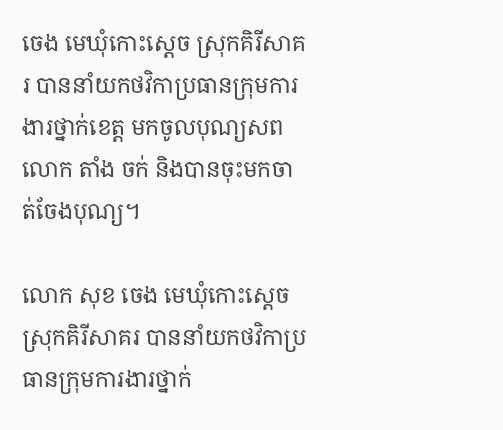ចេង មេឃុំកោះស្តេច ស្រុកគិរីសាគរ បាននាំយកថវិកាប្រធានក្រុមការងារថ្នាក់ខេត្ត មកចូលបុណ្យសពលោក តាំង ចក់ និងបានចុះមកចាត់ចែងបុណ្យ។

លោក សុខ ចេង មេឃុំកោះស្តេច ស្រុកគិរីសាគរ បាននាំយកថវិកាប្រធានក្រុមការងារថ្នាក់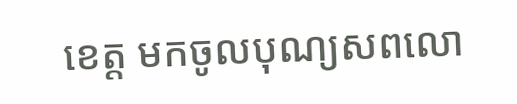ខេត្ត មកចូលបុណ្យសពលោ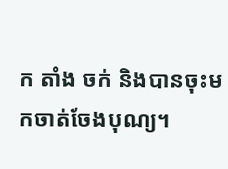ក តាំង ចក់ និងបានចុះមកចាត់ចែងបុណ្យ។